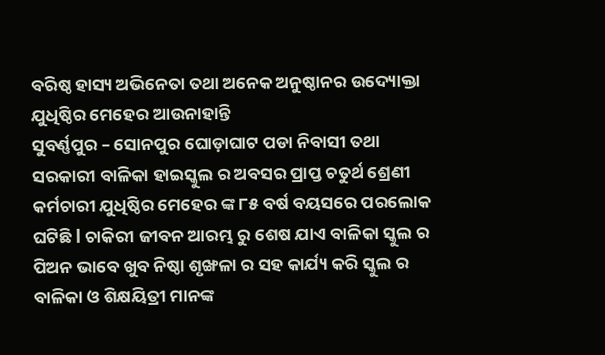ବରିଷ୍ଠ ହାସ୍ୟ ଅଭିନେତା ତଥା ଅନେକ ଅନୁଷ୍ଠାନର ଉଦ୍ୟୋକ୍ତା ଯୁଧିଷ୍ଠିର ମେହେର ଆଉନାହାନ୍ତି
ସୁବର୍ଣ୍ଣପୁର – ସୋନପୁର ଘୋଡ଼ାଘାଟ ପଡା ନିବାସୀ ତଥା ସରକାରୀ ବାଳିକା ହାଇସ୍କୁଲ ର ଅବସର ପ୍ରାପ୍ତ ଚତୁର୍ଥ ଶ୍ରେଣୀ କର୍ମଚାରୀ ଯୁଧିଷ୍ଠିର ମେହେର ଙ୍କ ୮୫ ବର୍ଷ ବୟସରେ ପରଲୋକ ଘଟିଛି l ଚାକିରୀ ଜୀବନ ଆରମ୍ଭ ରୁ ଶେଷ ଯାଏ ବାଳିକା ସ୍କୁଲ ର ପିଅନ ଭାବେ ଖୁବ ନିଷ୍ଠା ଶୃଙ୍ଖଳା ର ସହ କାର୍ଯ୍ୟ କରି ସ୍କୁଲ ର ବାଳିକା ଓ ଶିକ୍ଷୟିତ୍ରୀ ମାନଙ୍କ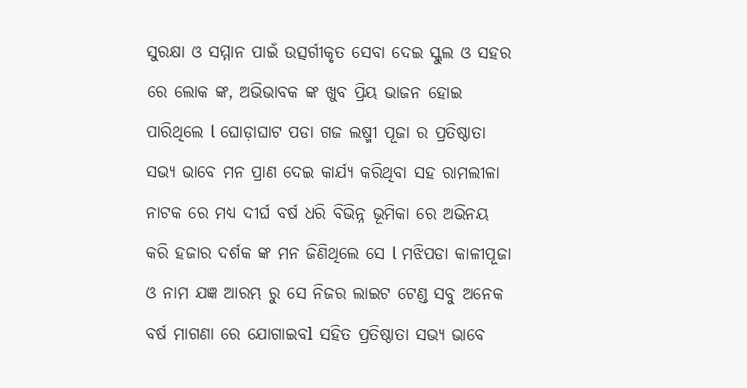ସୁରକ୍ଷା ଓ ସମ୍ମାନ ପାଇଁ ଉତ୍ସର୍ଗୀକୃତ ସେବା ଦେଇ ସ୍କୁଲ ଓ ସହର ରେ ଲୋକ ଙ୍କ, ଅଭିଭାବକ ଙ୍କ ଖୁବ ପ୍ରିୟ ଭାଜନ ହୋଇ ପାରିଥିଲେ l ଘୋଡ଼ାଘାଟ ପଡା ଗଜ ଲଷ୍ମୀ ପୂଜା ର ପ୍ରତିଷ୍ଠାତା ସଭ୍ୟ ଭାବେ ମନ ପ୍ରାଣ ଦେଇ କାର୍ଯ୍ୟ କରିଥିବା ସହ ରାମଲୀଳା ନାଟକ ରେ ମଧ୍ୟ ଦୀର୍ଘ ବର୍ଷ ଧରି ବିଭିନ୍ନ ଭୂମିକା ରେ ଅଭିନୟ କରି ହଜାର ଦର୍ଶକ ଙ୍କ ମନ ଜିଣିଥିଲେ ସେ l ମଝିପଡା କାଳୀପୂଜା ଓ ନାମ ଯଜ୍ଞ ଆରମ୍ଭ ରୁ ସେ ନିଜର ଲାଇଟ ଟେଣ୍ଡ ସବୁ ଅନେକ ବର୍ଷ ମାଗଣା ରେ ଯୋଗାଇବl ସହିତ ପ୍ରତିଷ୍ଠାତା ସଭ୍ୟ ଭାବେ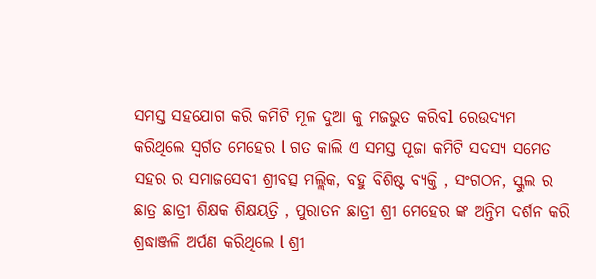ସମସ୍ତ ସହଯୋଗ କରି କମିଟି ମୂଳ ଦୁଆ କୁ ମଜଭୁତ କରିବl ରେଉଦ୍ୟମ କରିଥିଲେ ସ୍ବର୍ଗତ ମେହେର l ଗତ କାଲି ଏ ସମସ୍ତ ପୂଜା କମିଟି ସଦସ୍ୟ ସମେତ ସହର ର ସମାଜସେବୀ ଶ୍ରୀବତ୍ସ ମଲ୍ଲିକ, ବହୁ ବିଶିଷ୍ଟ ବ୍ୟକ୍ତି , ସଂଗଠନ, ସ୍କୁଲ ର ଛାତ୍ର ଛାତ୍ରୀ ଶିକ୍ଷକ ଶିକ୍ଷୟତ୍ରି , ପୁରାତନ ଛାତ୍ରୀ ଶ୍ରୀ ମେହେର ଙ୍କ ଅନ୍ତିମ ଦର୍ଶନ କରି ଶ୍ରଦ୍ଧାଞ୍ଜଳି ଅର୍ପଣ କରିଥିଲେ l ଶ୍ରୀ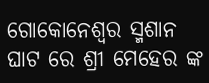ଗୋକୋନେଶ୍ୱର ସ୍ମଶାନ ଘାଟ ରେ ଶ୍ରୀ ମେହେର ଙ୍କ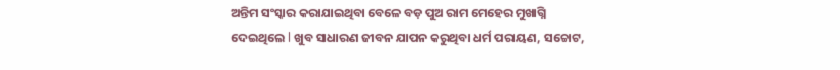ଅନ୍ତିମ ସଂସ୍କାର କରାଯାଇଥିବା ବେଳେ ବଡ଼ ପୁଅ ରାମ ମେହେର ମୁଖାଗ୍ନି ଦେଇଥିଲେ l ଖୁବ ସାଧାରଣ ଜୀବନ ଯାପନ କରୁଥିବା ଧର୍ମ ପରାୟଣ, ସଚ୍ଚୋଟ,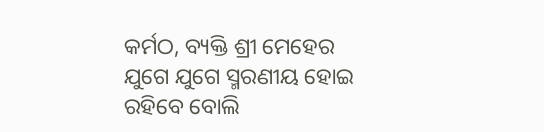କର୍ମଠ, ବ୍ୟକ୍ତି ଶ୍ରୀ ମେହେର ଯୁଗେ ଯୁଗେ ସ୍ମରଣୀୟ ହୋଇ ରହିବେ ବୋଲି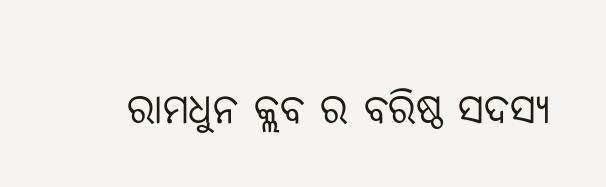ରାମଧୁନ କ୍ଲବ ର ବରିଷ୍ଠ ସଦସ୍ୟ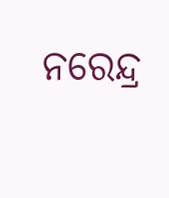ନରେନ୍ଦ୍ର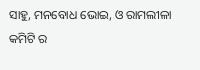ସାହୁ, ମନବୋଧ ଭୋଇ, ଓ ରାମଲୀଳା କମିଟି ର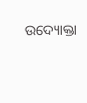ଉଦ୍ୟୋକ୍ତା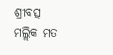ଶ୍ରୀବତ୍ସ ମଲ୍ଲିକ ମତ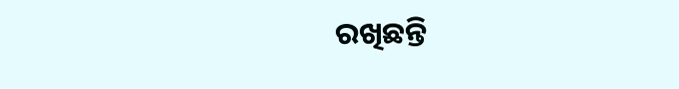ରଖିଛନ୍ତି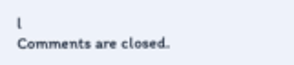l
Comments are closed.